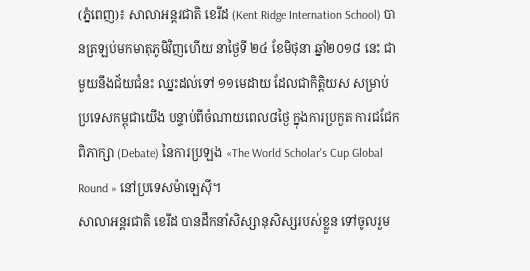(ភ្នំពេញ)៖ សាលាអន្តរជាតិ ខេរីដ (Kent Ridge Internation School) បានត្រឡប់មកមាតុភូមិវិញហើយ នាថ្ងៃទី ២៤ ខែមិថុនា ឆ្នាំ២០១៨ នេះ ជាមួយនឹងជ័យជំនះ ឈ្នះដល់ទៅ ១១មេដាយ ដែលជាកិត្តិយស សម្រាប់ប្រទេសកម្ពុជាយើង បន្ទាប់ពីចំណាយពេល៨ថ្ងៃ ក្នុងការប្រកួត ការជជែកពិភាក្សា (Debate) នៃការប្រឡង «The World Scholar's Cup Global Round » នៅប្រទេសម៉ាឡេស៊ី។
សាលាអន្តរជាតិ ខេរីដ បានដឹកនាំសិស្សានុសិស្សរបស់ខ្លួន ទៅចូលរួម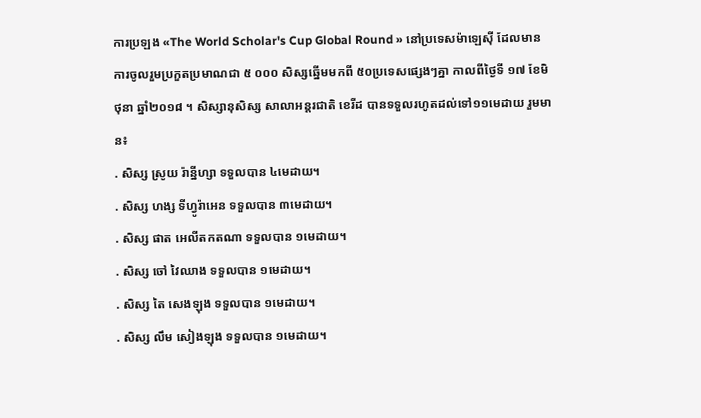ការប្រឡង «The World Scholar's Cup Global Round » នៅប្រទេសម៉ាឡេស៊ី ដែលមានការចូលរួមប្រកួតប្រមាណជា ៥ ០០០ សិស្សឆ្នើមមកពី ៥០ប្រទេសផ្សេងៗគ្នា កាលពីថ្ងៃទី ១៧ ខែមិថុនា ឆ្នាំ២០១៨ ។ សិស្សានុសិស្ស សាលាអន្តរជាតិ ខេរីដ បានទទួលរហូតដល់ទៅ១១មេដាយ រួមមាន៖
. សិស្ស ស្រូយ រ៉ាន្នីហ្សា ទទួលបាន ៤មេដាយ។
. សិស្ស ហង្ស ទីហ្វូរ៉ាអេន ទទួលបាន ៣មេដាយ។
. សិស្ស ផាត អេលីតកតណា ទទួលបាន ១មេដាយ។
. សិស្ស ចៅ វៃឈាង ទទួលបាន ១មេដាយ។
. សិស្ស តៃ សេងឡុង ទទួលបាន ១មេដាយ។
. សិស្ស លឹម សៀងឡុង ទទួលបាន ១មេដាយ។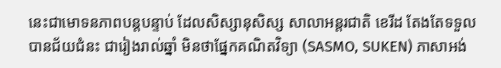នេះជាមោទនភាពបន្តបន្ទាប់ ដែលសិស្សានុសិស្ស សាលាអន្តរជាតិ ខេរីដ តែងតែទទួលបានជ័យជំនះ ជារៀងរាល់ឆ្នាំ មិនថាផ្នែកគណិតវិទ្យា (SASMO, SUKEN) ភាសាអង់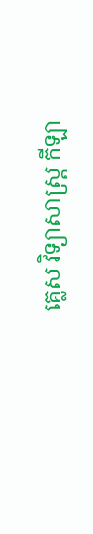គ្លេស វិទ្យាសាស្ត្រ កីឡា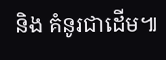និង គំនូរជាដើម៕